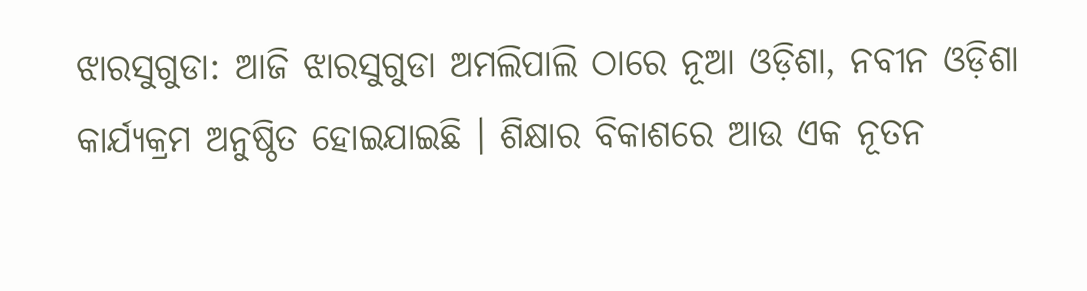ଝାରସୁଗୁଡା: ଆଜି ଝାରସୁଗୁଡା ଅମଲିପାଲି ଠାରେ ନୂଆ ଓଡ଼ିଶା, ନବୀନ ଓଡ଼ିଶା କାର୍ଯ୍ୟକ୍ରମ ଅନୁଷ୍ଠିତ ହୋଇଯାଇଛି । ଶିକ୍ଷାର ବିକାଶରେ ଆଉ ଏକ ନୂତନ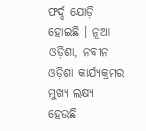ଫର୍ଦ୍ଦ ଯୋଡ଼ି ହୋଇଛି । ନୂଆ ଓଡ଼ିଶା, ନବୀନ ଓଡ଼ିଶା କାର୍ଯ୍ୟକ୍ରମର ମୁଖ୍ୟ ଲକ୍ଷ୍ୟ ହେଉଛି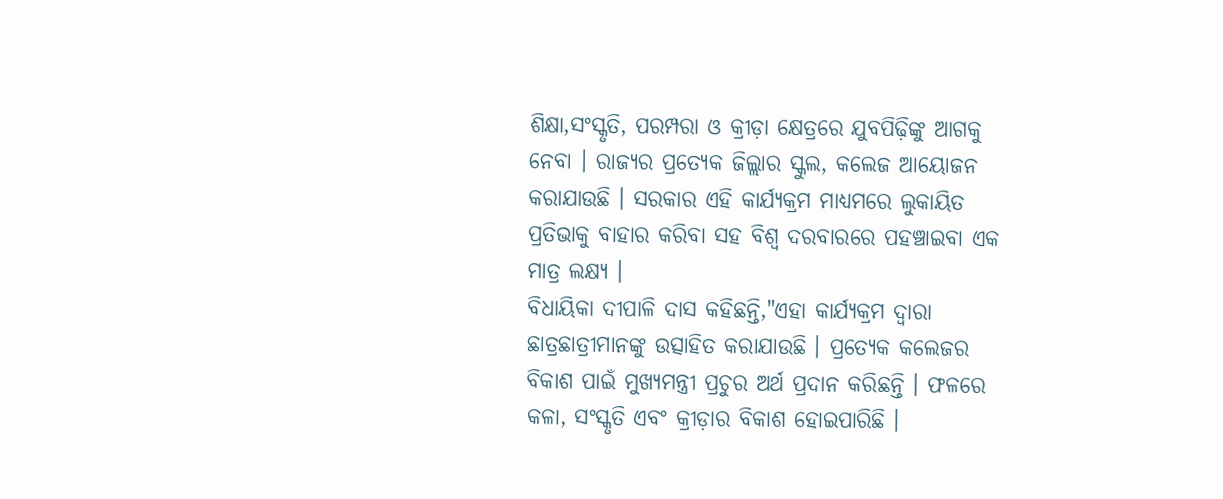ଶିକ୍ଷା,ସଂସ୍କୃତି, ପରମ୍ପରା ଓ କ୍ରୀଡ଼ା କ୍ଷେତ୍ରରେ ଯୁବପିଢ଼ିଙ୍କୁ ଆଗକୁ ନେବା । ରାଜ୍ୟର ପ୍ରତ୍ୟେକ ଜିଲ୍ଲାର ସ୍କୁଲ, କଲେଜ ଆୟୋଜନ କରାଯାଉଛି । ସରକାର ଏହି କାର୍ଯ୍ୟକ୍ରମ ମାଧ୍ୟମରେ ଲୁକାୟିତ ପ୍ରତିଭାକୁ ବାହାର କରିବା ସହ ବିଶ୍ୱ ଦରବାରରେ ପହଞ୍ଚାଇବା ଏକ ମାତ୍ର ଲକ୍ଷ୍ୟ ।
ବିଧାୟିକା ଦୀପାଳି ଦାସ କହିଛନ୍ତି,"ଏହା କାର୍ଯ୍ୟକ୍ରମ ଦ୍ବାରା ଛାତ୍ରଛାତ୍ରୀମାନଙ୍କୁ ଉତ୍ସାହିତ କରାଯାଉଛି । ପ୍ରତ୍ୟେକ କଲେଜର ବିକାଶ ପାଇଁ ମୁଖ୍ୟମନ୍ତ୍ରୀ ପ୍ରଚୁର ଅର୍ଥ ପ୍ରଦାନ କରିଛନ୍ତି । ଫଳରେ କଳା, ସଂସ୍କୃତି ଏବଂ କ୍ରୀଡ଼ାର ବିକାଶ ହୋଇପାରିଛି ।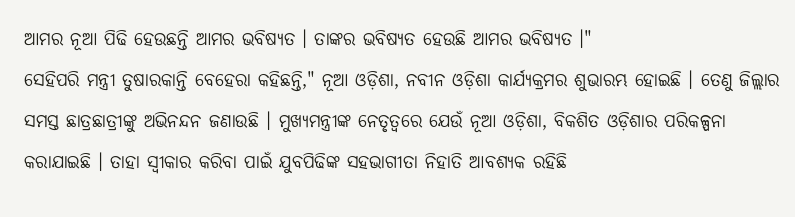ଆମର ନୂଆ ପିଢି ହେଉଛନ୍ତି ଆମର ଭବିଷ୍ୟତ । ତାଙ୍କର ଭବିଷ୍ୟତ ହେଉଛି ଆମର ଭବିଷ୍ୟତ ।"
ସେହିପରି ମନ୍ତ୍ରୀ ତୁଷାରକାନ୍ତି ବେହେରା କହିଛନ୍ତି," ନୂଆ ଓଡ଼ିଶା, ନବୀନ ଓଡ଼ିଶା କାର୍ଯ୍ୟକ୍ରମର ଶୁଭାରମ୍ଭ ହୋଇଛି । ତେଣୁ ଜିଲ୍ଲାର ସମସ୍ତ ଛାତ୍ରଛାତ୍ରୀଙ୍କୁ ଅଭିନନ୍ଦନ ଜଣାଉଛି । ମୁଖ୍ୟମନ୍ତ୍ରୀଙ୍କ ନେତୃତ୍ବରେ ଯେଉଁ ନୂଆ ଓଡ଼ିଶା, ବିକଶିତ ଓଡ଼ିଶାର ପରିକଳ୍ପନା କରାଯାଇଛି । ତାହା ସ୍ବୀକାର କରିବା ପାଇଁ ଯୁବପିଢିଙ୍କ ସହଭାଗୀତା ନିହାତି ଆବଶ୍ୟକ ରହିଛି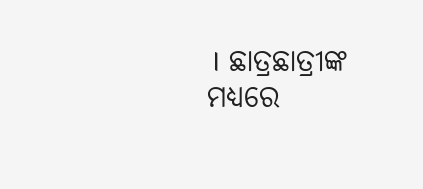। ଛାତ୍ରଛାତ୍ରୀଙ୍କ ମଧ୍ୟରେ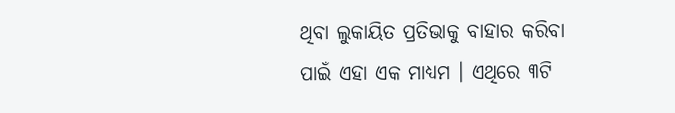ଥିବା ଲୁକାୟିତ ପ୍ରତିଭାକୁ ବାହାର କରିବା ପାଇଁ ଏହା ଏକ ମାଧ୍ୟମ । ଏଥିରେ ୩ଟି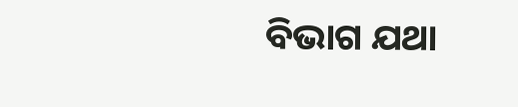ବିଭାଗ ଯଥା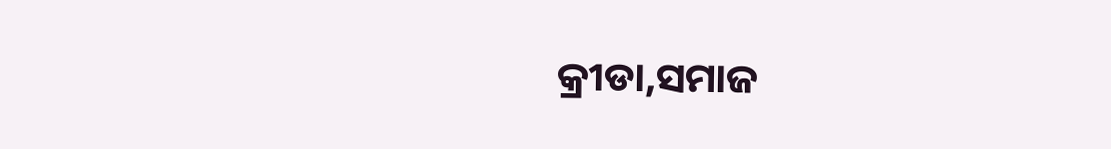କ୍ରୀଡା,ସମାଜ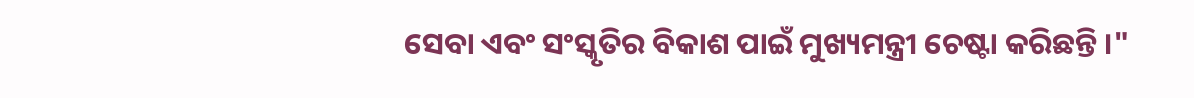ସେବା ଏବଂ ସଂସ୍କୃତିର ବିକାଶ ପାଇଁ ମୁଖ୍ୟମନ୍ତ୍ରୀ ଚେଷ୍ଟା କରିଛନ୍ତି ।"